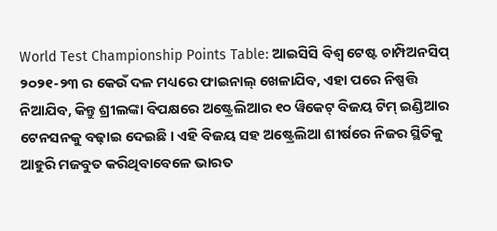World Test Championship Points Table: ଆଇସିସି ବିଶ୍ୱ ଟେଷ୍ଟ ଚାମ୍ପିଅନସିପ୍ ୨୦୨୧-୨୩ ର କେଉଁ ଦଳ ମଧ୍ୟରେ ଫାଇନାଲ୍ ଖେଳାଯିବ, ଏହା ପରେ ନିଷ୍ପତ୍ତି ନିଆଯିବ, କିନ୍ତୁ ଶ୍ରୀଲଙ୍କା ବିପକ୍ଷରେ ଅଷ୍ଟ୍ରେଲିଆର ୧୦ ୱିକେଟ୍ ବିଜୟ ଟିମ୍ ଇଣ୍ଡିଆର ଟେନସନକୁ ବଢ଼ାଇ ଦେଇଛି । ଏହି ବିଜୟ ସହ ଅଷ୍ଟ୍ରେଲିଆ ଶୀର୍ଷରେ ନିଜର ସ୍ଥିତିକୁ ଆହୁରି ମଜବୁତ କରିଥିବାବେଳେ ଭାରତ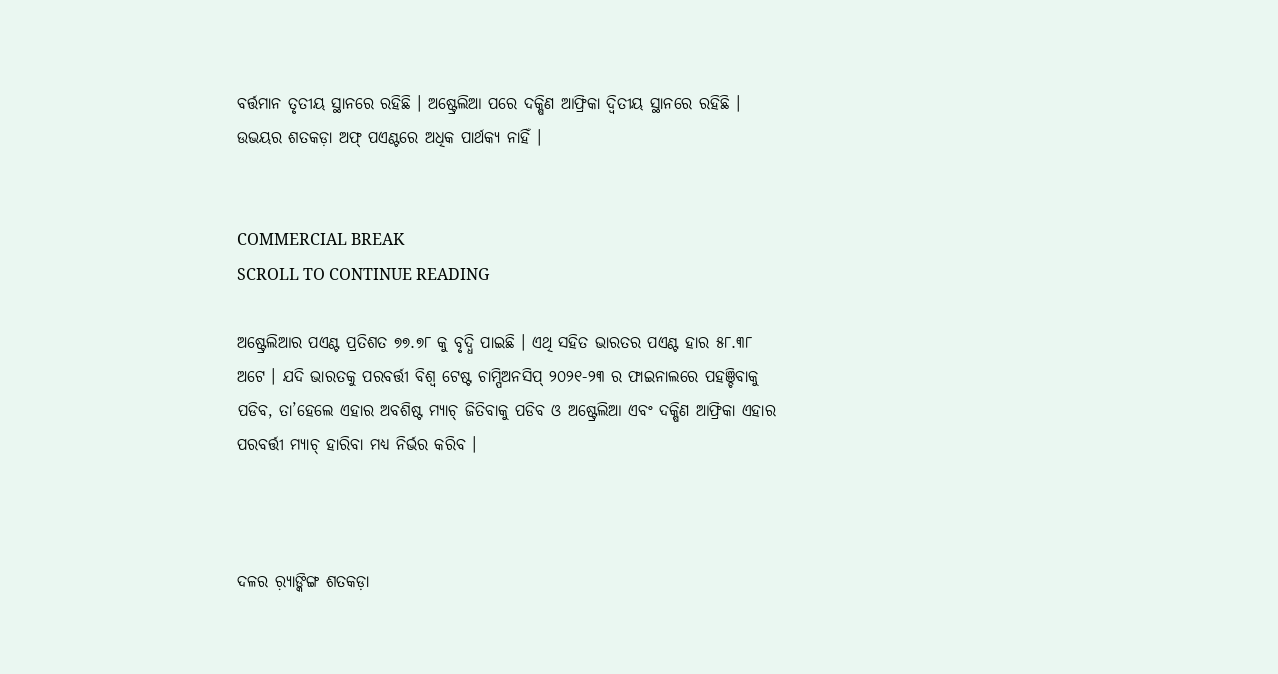ବର୍ତ୍ତମାନ ତୃତୀୟ ସ୍ଥାନରେ ରହିଛି । ଅଷ୍ଟ୍ରେଲିଆ ପରେ ଦକ୍ଷିଣ ଆଫ୍ରିକା ଦ୍ୱିତୀୟ ସ୍ଥାନରେ ରହିଛି । ଉଭୟର ଶତକଡ଼ା ଅଫ୍ ପଏଣ୍ଟରେ ଅଧିକ ପାର୍ଥକ୍ୟ ନାହିଁ ।


COMMERCIAL BREAK
SCROLL TO CONTINUE READING

ଅଷ୍ଟ୍ରେଲିଆର ପଏଣ୍ଟ ପ୍ରତିଶତ ୭୭.୭୮ କୁ ବୃଦ୍ଧି ପାଇଛି । ଏଥି ସହିତ ଭାରତର ପଏଣ୍ଟ ହାର ୫୮.୩୮ ଅଟେ । ଯଦି ଭାରତକୁ ପରବର୍ତ୍ତୀ ବିଶ୍ୱ ଟେଷ୍ଟ ଚାମ୍ପିଅନସିପ୍ ୨୦୨୧-୨୩ ର ଫାଇନାଲରେ ପହଞ୍ଚିବାକୁ ପଡିବ, ତା’ହେଲେ ଏହାର ଅବଶିଷ୍ଟ ମ୍ୟାଚ୍ ଜିତିବାକୁ ପଡିବ ଓ ଅଷ୍ଟ୍ରେଲିଆ ଏବଂ ଦକ୍ଷିଣ ଆଫ୍ରିକା ଏହାର ପରବର୍ତ୍ତୀ ମ୍ୟାଚ୍ ହାରିବା ମଧ୍ୟ ନିର୍ଭର କରିବ ।



ଦଳର ର଼୍ୟାଙ୍କିଙ୍ଗ ଶତକଡ଼ା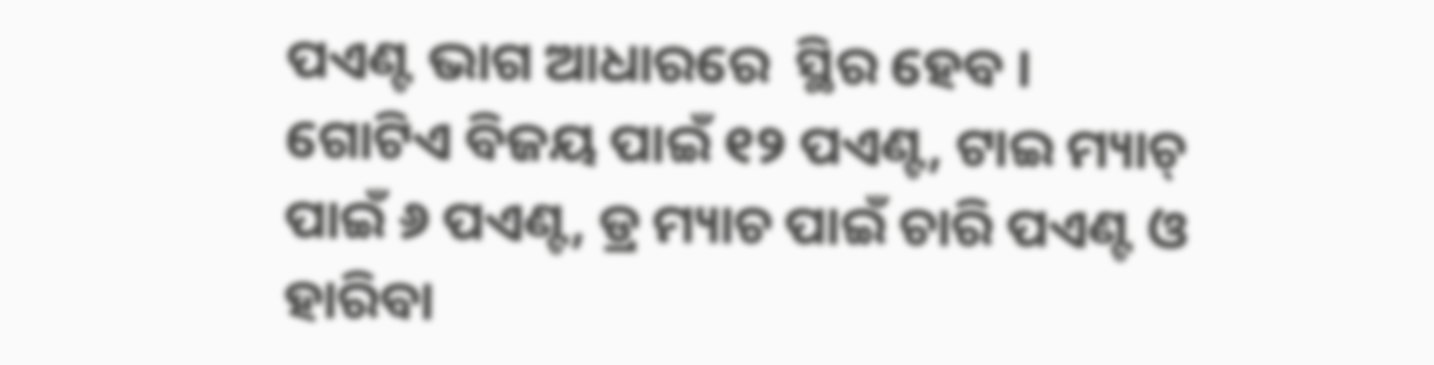ପଏଣ୍ଟ ଭାଗ ଆଧାରରେ  ସ୍ଥିର ହେବ । ଗୋଟିଏ ବିଜୟ ପାଇଁ ୧୨ ପଏଣ୍ଟ, ଟାଇ ମ୍ୟାଚ୍ ପାଇଁ ୬ ପଏଣ୍ଟ, ଡ୍ର ମ୍ୟାଚ ପାଇଁ ଚାରି ପଏଣ୍ଟ ଓ ହାରିବା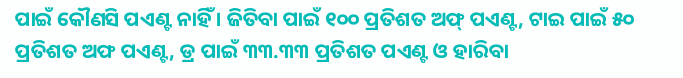ପାଇଁ କୌଣସି ପଏଣ୍ଟ ନାହିଁ । ଜିତିବା ପାଇଁ ୧୦୦ ପ୍ରତିଶତ ଅଫ୍ ପଏଣ୍ଟ, ଟାଇ ପାଇଁ ୫୦ ପ୍ରତିଶତ ଅଫ ପଏଣ୍ଟ, ଡ୍ର ପାଇଁ ୩୩.୩୩ ପ୍ରତିଶତ ପଏଣ୍ଟ ଓ ହାରିବା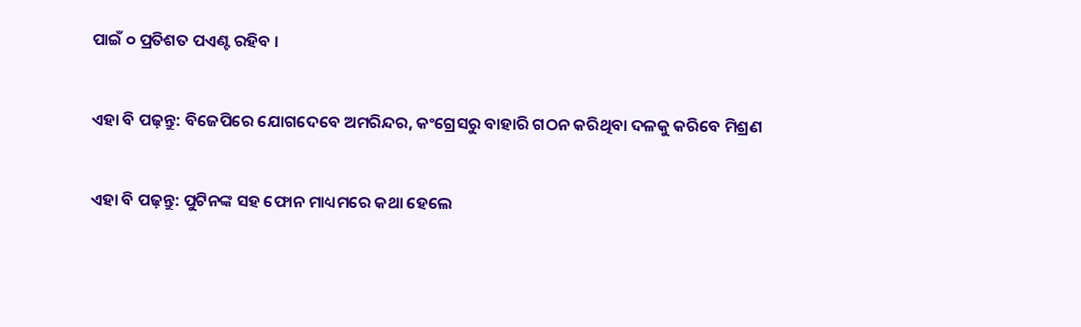ପାଇଁ ୦ ପ୍ରତିଶତ ପଏଣ୍ଟ ରହିବ ।


ଏହା ବି ପଢ଼ନ୍ତୁ: ବିଜେପିରେ ଯୋଗଦେବେ ଅମରିନ୍ଦର, କଂଗ୍ରେସରୁ ବାହାରି ଗଠନ କରିଥିବା ଦଳକୁ କରିବେ ମିଶ୍ରଣ


ଏହା ବି ପଢ଼ନ୍ତୁ: ପୁଟିନଙ୍କ ସହ ଫୋନ ମାଧ୍ୟମରେ କଥା ହେଲେ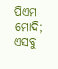ପିଏମ ମୋଦି; ଏସବୁ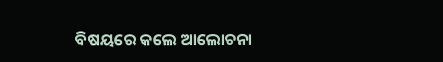ବିଷୟରେ କଲେ ଆଲୋଚନା